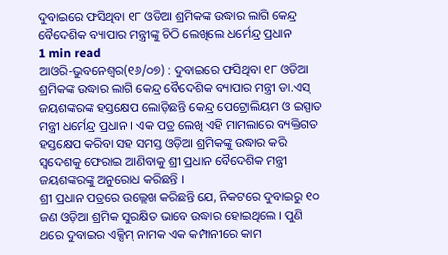ଦୁବାଇରେ ଫସିଥିବା ୧୮ ଓଡିଆ ଶ୍ରମିକଙ୍କ ଉଦ୍ଧାର ଲାଗି କେନ୍ଦ୍ର ବୈଦେଶିକ ବ୍ୟାପାର ମନ୍ତ୍ରୀଙ୍କୁ ଚିଠି ଲେଖିଲେ ଧର୍ମେନ୍ଦ୍ର ପ୍ରଧାନ
1 min read
ଆଓରି-ଭୁବନେଶ୍ଵର(୧୬/୦୭) : ଦୁବାଇରେ ଫସିଥିବା ୧୮ ଓଡିଆ ଶ୍ରମିକଙ୍କ ଉଦ୍ଧାର ଲାଗି କେନ୍ଦ୍ର ବୈଦେଶିକ ବ୍ୟାପାର ମନ୍ତ୍ରୀ ଡା.ଏସ୍ ଜୟଶଙ୍କରଙ୍କ ହସ୍ତକ୍ଷେପ ଲୋଡ଼ିଛନ୍ତି କେନ୍ଦ୍ର ପେଟ୍ରୋଲିୟମ ଓ ଇସ୍ପାତ ମନ୍ତ୍ରୀ ଧର୍ମେନ୍ଦ୍ର ପ୍ରଧାନ । ଏକ ପତ୍ର ଲେଖି ଏହି ମାମଲାରେ ବ୍ୟକ୍ତିଗତ ହସ୍ତକ୍ଷେପ କରିବା ସହ ସମସ୍ତ ଓଡ଼ିଆ ଶ୍ରମିକଙ୍କୁ ଉଦ୍ଧାର କରି ସ୍ୱଦେଶକୁ ଫେରାଇ ଆଣିବାକୁ ଶ୍ରୀ ପ୍ରଧାନ ବୈଦେଶିକ ମନ୍ତ୍ରୀ ଜୟଶଙ୍କରଙ୍କୁ ଅନୁରୋଧ କରିଛନ୍ତି ।
ଶ୍ରୀ ପ୍ରଧାନ ପତ୍ରରେ ଉଲ୍ଲେଖ କରିଛନ୍ତି ଯେ, ନିକଟରେ ଦୁବାଇରୁ ୧୦ ଜଣ ଓଡ଼ିଆ ଶ୍ରମିକ ସୁରକ୍ଷିତ ଭାବେ ଉଦ୍ଧାର ହୋଇଥିଲେ । ପୁଣି ଥରେ ଦୁବାଇର ଏକ୍ସିମ୍ ନାମକ ଏକ କମ୍ପାନୀରେ କାମ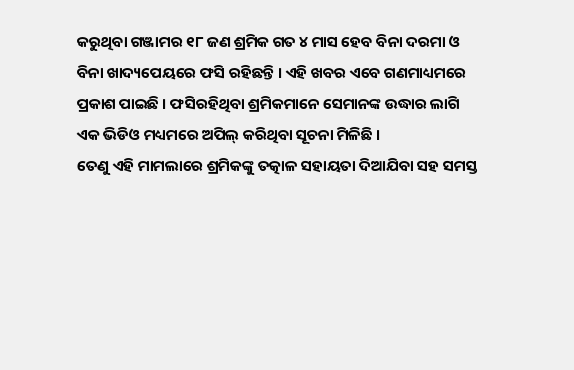କରୁଥିବା ଗଞ୍ଜାମର ୧୮ ଜଣ ଶ୍ରମିକ ଗତ ୪ ମାସ ହେବ ବିନା ଦରମା ଓ ବିନା ଖାଦ୍ୟପେୟରେ ଫସି ରହିଛନ୍ତି । ଏହି ଖବର ଏବେ ଗଣମାଧ୍ୟମରେ ପ୍ରକାଶ ପାଇଛି । ଫସିରହିଥିବା ଶ୍ରମିକମାନେ ସେମାନଙ୍କ ଉଦ୍ଧାର ଲାଗି ଏକ ଭିଡିଓ ମଧ୍ୟମରେ ଅପିଲ୍ କରିଥିବା ସୂଚନା ମିଳିଛି ।
ତେଣୁ ଏହି ମାମଲାରେ ଶ୍ରମିକଙ୍କୁ ତତ୍କାଳ ସହାୟତା ଦିଆଯିବା ସହ ସମସ୍ତ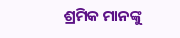ଶ୍ରମିକ ମାନଙ୍କୁ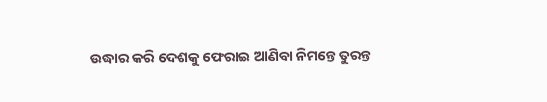ଉଦ୍ଧାର କରି ଦେଶକୁ ଫେରାଇ ଆଣିବା ନିମନ୍ତେ ତୁରନ୍ତ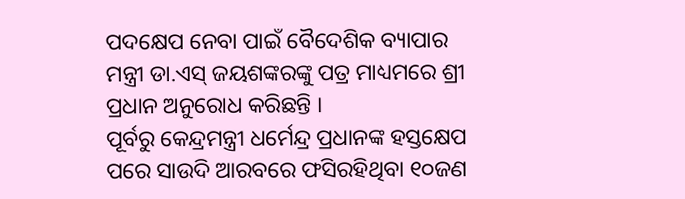ପଦକ୍ଷେପ ନେବା ପାଇଁ ବୈଦେଶିକ ବ୍ୟାପାର ମନ୍ତ୍ରୀ ଡା.ଏସ୍ ଜୟଶଙ୍କରଙ୍କୁ ପତ୍ର ମାଧ୍ୟମରେ ଶ୍ରୀ ପ୍ରଧାନ ଅନୁରୋଧ କରିଛନ୍ତି ।
ପୂର୍ବରୁ କେନ୍ଦ୍ରମନ୍ତ୍ରୀ ଧର୍ମେନ୍ଦ୍ର ପ୍ରଧାନଙ୍କ ହସ୍ତକ୍ଷେପ ପରେ ସାଉଦି ଆରବରେ ଫସିରହିଥିବା ୧୦ଜଣ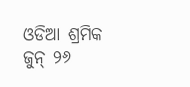ଓଡିଆ ଶ୍ରମିକ ଜୁନ୍ ୨୬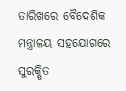ତାରିଖରେ ବୈଦେଶିକ ମନ୍ତ୍ରାଳୟ ସହଯୋଗରେ ସୁରକ୍ଷିତ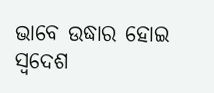ଭାବେ ଉଦ୍ଧାର ହୋଇ ସ୍ୱଦେଶ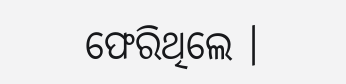ଫେରିଥିଲେ ।